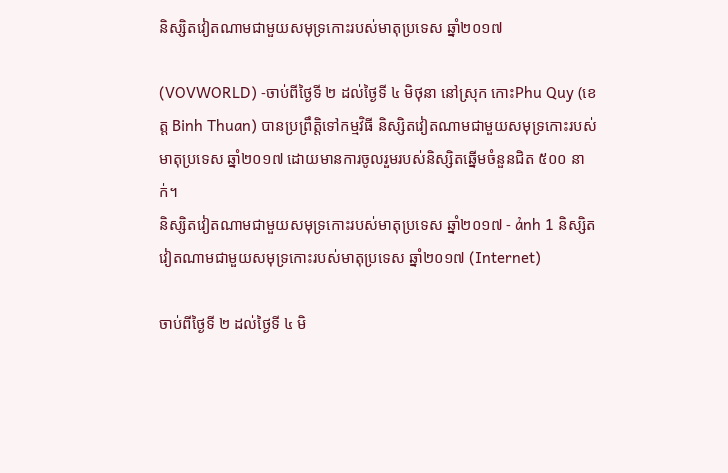និស្សិតវៀតណាមជាមួយសមុទ្រកោះរបស់មាតុប្រទេស ឆ្នាំ២០១៧

(VOVWORLD) -ចាប់ពីថ្ងៃទី ២ ដល់ថ្ងៃទី ៤ មិថុនា នៅស្រុក កោះPhu Quy (ខេត្ត Binh Thuan) បានប្រព្រឹត្តិទៅកម្មវិធី និស្សិតវៀតណាមជាមួយសមុទ្រកោះរបស់មាតុប្រទេស ឆ្នាំ២០១៧ ដោយមានការចូលរួមរបស់និស្សិតឆ្នើមចំនួនជិត ៥០០ នាក់។
និស្សិតវៀតណាមជាមួយសមុទ្រកោះរបស់មាតុប្រទេស ឆ្នាំ២០១៧ - ảnh 1 និស្សិតវៀតណាមជាមួយសមុទ្រកោះរបស់មាតុប្រទេស ឆ្នាំ២០១៧ (Internet)

ចាប់ពីថ្ងៃទី ២ ដល់ថ្ងៃទី ៤ មិ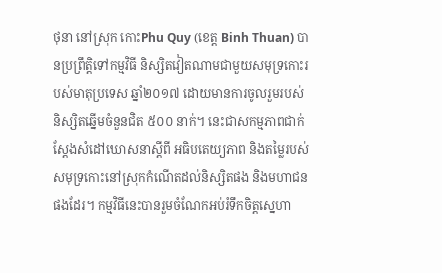ថុនា នៅស្រុក កោះPhu Quy (ខេត្ត Binh Thuan) បានប្រព្រឹត្តិទៅកម្មវិធី និស្សិតវៀតណាមជាមួយសមុទ្រកោះរបស់មាតុប្រទេស ឆ្នាំ២០១៧ ដោយមានការចូលរួមរបស់និស្សិតឆ្នើមចំនួនជិត ៥០០ នាក់។ នេះជាសកម្មភាពជាក់ស្ដែងសំដៅឃោសនាស្ដីពី អធិបតេយ្យភាព និងតម្លៃរបស់សមុទ្រកោះនៅស្រុកកំណើតដល់និស្សិតផង និងមហាជនផងដែរ។ កម្មវិធីនេះបានរួមចំណែកអប់រំទឹកចិត្តស្នេហា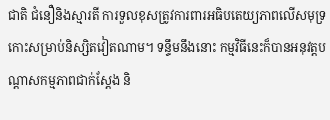ជាតិ ជំនឿនិងស្មារតី ការទួលខុសត្រូវការពារអធិបតេយ្យភាពលើសមុទ្រ កោះសម្រាប់និស្សិតវៀតណាម។ ទន្ទឹមនឹងនោះ កម្មវិធីនេះក៏បានអនុវត្តបណ្ដាសកម្មភាពជាក់ស្ដែង និ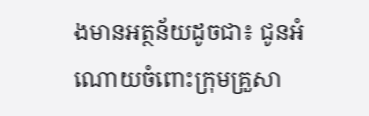ងមានអត្ថន័យដូចជា៖ ជូនអំណោយចំពោះក្រុមគ្រួសា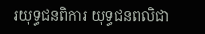រយុទ្ធជនពិការ យុទ្ធជនពលិជា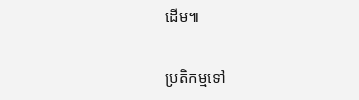ដើម៕

ប្រតិកម្មទៅ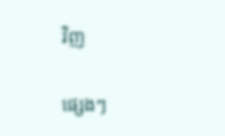វិញ

ផ្សេងៗ